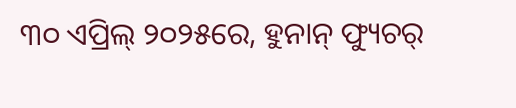୩୦ ଏପ୍ରିଲ୍ ୨୦୨୫ରେ, ହୁନାନ୍ ଫ୍ୟୁଚର୍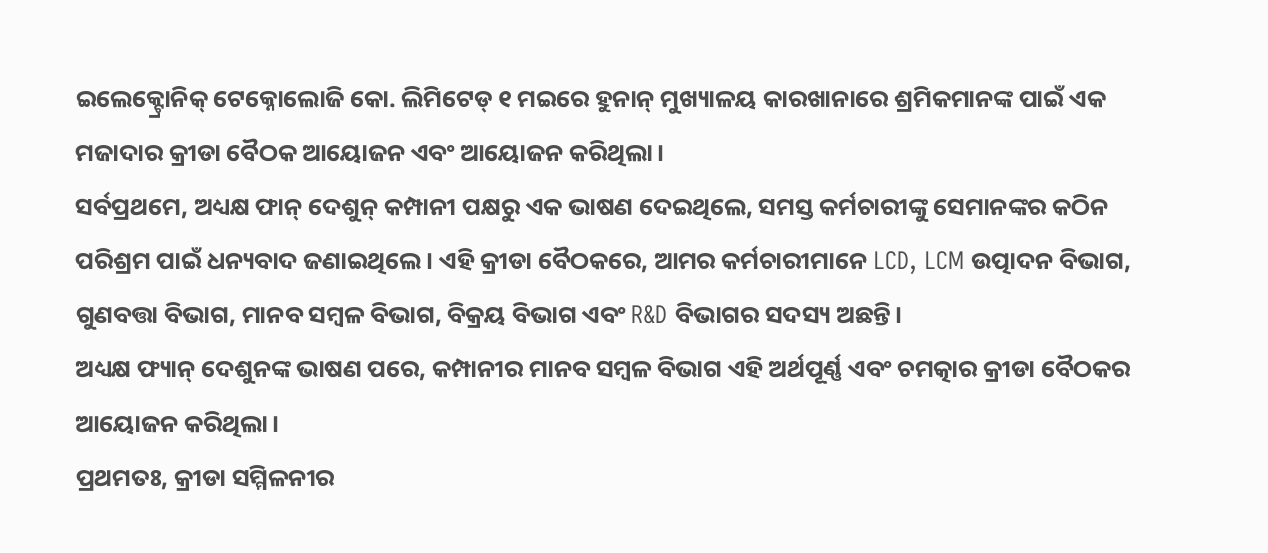ଇଲେକ୍ଟ୍ରୋନିକ୍ ଟେକ୍ନୋଲୋଜି କୋ. ଲିମିଟେଡ୍ ୧ ମଇରେ ହୁନାନ୍ ମୁଖ୍ୟାଳୟ କାରଖାନାରେ ଶ୍ରମିକମାନଙ୍କ ପାଇଁ ଏକ ମଜାଦାର କ୍ରୀଡା ବୈଠକ ଆୟୋଜନ ଏବଂ ଆୟୋଜନ କରିଥିଲା।
ସର୍ବପ୍ରଥମେ, ଅଧ୍ୟକ୍ଷ ଫାନ୍ ଦେଶୁନ୍ କମ୍ପାନୀ ପକ୍ଷରୁ ଏକ ଭାଷଣ ଦେଇଥିଲେ, ସମସ୍ତ କର୍ମଚାରୀଙ୍କୁ ସେମାନଙ୍କର କଠିନ ପରିଶ୍ରମ ପାଇଁ ଧନ୍ୟବାଦ ଜଣାଇଥିଲେ। ଏହି କ୍ରୀଡା ବୈଠକରେ, ଆମର କର୍ମଚାରୀମାନେ LCD, LCM ଉତ୍ପାଦନ ବିଭାଗ, ଗୁଣବତ୍ତା ବିଭାଗ, ମାନବ ସମ୍ବଳ ବିଭାଗ, ବିକ୍ରୟ ବିଭାଗ ଏବଂ R&D ବିଭାଗର ସଦସ୍ୟ ଅଛନ୍ତି।
ଅଧ୍ୟକ୍ଷ ଫ୍ୟାନ୍ ଦେଶୁନଙ୍କ ଭାଷଣ ପରେ, କମ୍ପାନୀର ମାନବ ସମ୍ବଳ ବିଭାଗ ଏହି ଅର୍ଥପୂର୍ଣ୍ଣ ଏବଂ ଚମତ୍କାର କ୍ରୀଡା ବୈଠକର ଆୟୋଜନ କରିଥିଲା।
ପ୍ରଥମତଃ, କ୍ରୀଡା ସମ୍ମିଳନୀର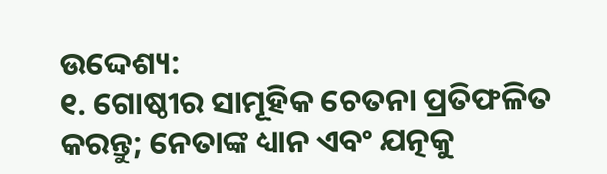ଉଦ୍ଦେଶ୍ୟ:
୧. ଗୋଷ୍ଠୀର ସାମୂହିକ ଚେତନା ପ୍ରତିଫଳିତ କରନ୍ତୁ; ନେତାଙ୍କ ଧ୍ୟାନ ଏବଂ ଯତ୍ନକୁ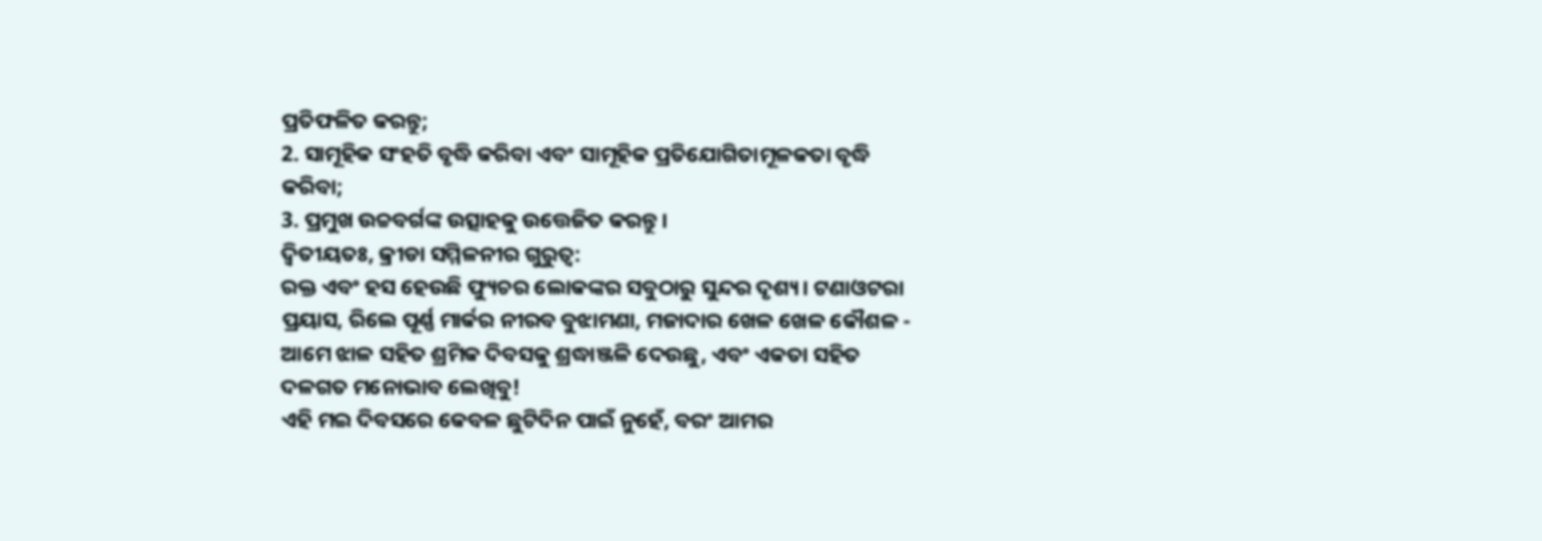ପ୍ରତିଫଳିତ କରନ୍ତୁ;
2. ସାମୂହିକ ସଂହତି ବୃଦ୍ଧି କରିବା ଏବଂ ସାମୂହିକ ପ୍ରତିଯୋଗିତାମୂଳକତା ବୃଦ୍ଧି କରିବା;
3. ପ୍ରମୁଖ ଉଚ୍ଚବର୍ଗଙ୍କ ଉତ୍ସାହକୁ ଉତ୍ତେଜିତ କରନ୍ତୁ।
ଦ୍ୱିତୀୟତଃ, କ୍ରୀଡା ସମ୍ମିଳନୀର ଗୁରୁତ୍ୱ:
ରକ୍ତ ଏବଂ ହସ ହେଉଛି ଫ୍ୟୁଚର ଲୋକଙ୍କର ସବୁଠାରୁ ସୁନ୍ଦର ଦୃଶ୍ୟ। ଟଣାଓଟରା ପ୍ରୟାସ, ରିଲେ ପୂର୍ଣ୍ଣ ମାର୍କର ନୀରବ ବୁଝାମଣା, ମଜାଦାର ଖେଳ ଖେଳ କୌଶଳ - ଆମେ ଝାଳ ସହିତ ଶ୍ରମିକ ଦିବସକୁ ଶ୍ରଦ୍ଧାଞ୍ଜଳି ଦେଉଛୁ, ଏବଂ ଏକତା ସହିତ ଦଳଗତ ମନୋଭାବ ଲେଖିବୁ!
ଏହି ମଇ ଦିବସରେ କେବଳ ଛୁଟିଦିନ ପାଇଁ ନୁହେଁ, ବରଂ ଆମର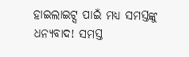ହାଇଲାଇଟ୍ସ ପାଇଁ ମଧ୍ୟ ସମସ୍ତଙ୍କୁ ଧନ୍ୟବାଦ! ସମସ୍ତ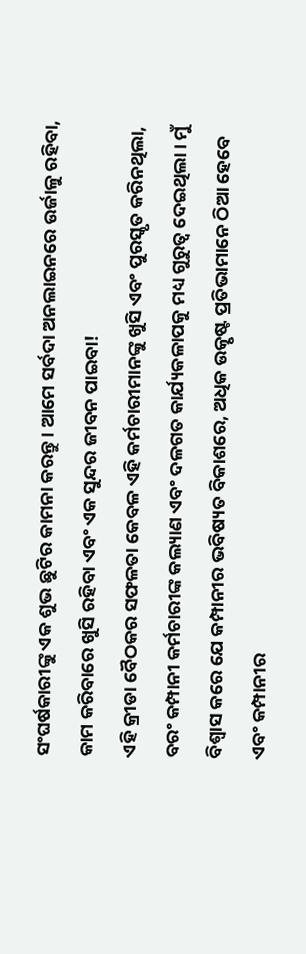ସଂଘର୍ଷକାରୀଙ୍କୁ ଏକ ଶୁଭ ଛୁଟିର କାମନା କରନ୍ତୁ। ଆମେ ସର୍ବଦା ଅନଲାଇନରେ ଉର୍ଜାଳୁ ରହିବା, କାମ କରିବାରେ ଖୁସି ରହିବା ଏବଂ ଏକ ସୁନ୍ଦର ଜୀବନ ପାଇବା!
ଏହି କ୍ରୀଡା ବୈଠକର ସଫଳତା କେବଳ ଏହି କର୍ମଚାରୀମାନଙ୍କୁ ଖୁସି ଏବଂ ପୁରସ୍କୃତ କରିନଥିଲା, ବରଂ କମ୍ପାନୀ କର୍ମଚାରୀଙ୍କ କଲ୍ୟାଣ ଏବଂ ଦଳଗତ କାର୍ଯ୍ୟକଳାପକୁ ମଧ୍ୟ ଗୁରୁତ୍ୱ ଦେଇଥିଲା। ମୁଁ ବିଶ୍ୱାସ କରେ ଯେ କମ୍ପାନୀର ଭବିଷ୍ୟତ ବିକାଶରେ, ଅଧିକ ଉତ୍କୃଷ୍ଟ ପ୍ରତିଭାମାନେ ଠିଆ ହେବେ ଏବଂ କମ୍ପାନୀର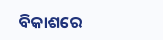ବିକାଶରେ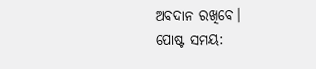ଅବଦାନ ରଖିବେ।
ପୋଷ୍ଟ ସମୟ: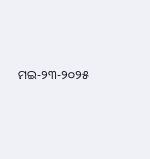ମଇ-୨୩-୨୦୨୫